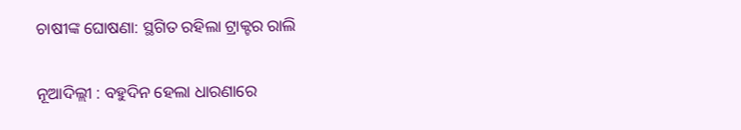ଚାଷୀଙ୍କ ଘୋଷଣା: ସ୍ଥଗିତ ରହିଲା ଟ୍ରାକ୍ଟର ରାଲି

ନୂଆଦିଲ୍ଲୀ : ବହୁଦିନ ହେଲା ଧାରଣାରେ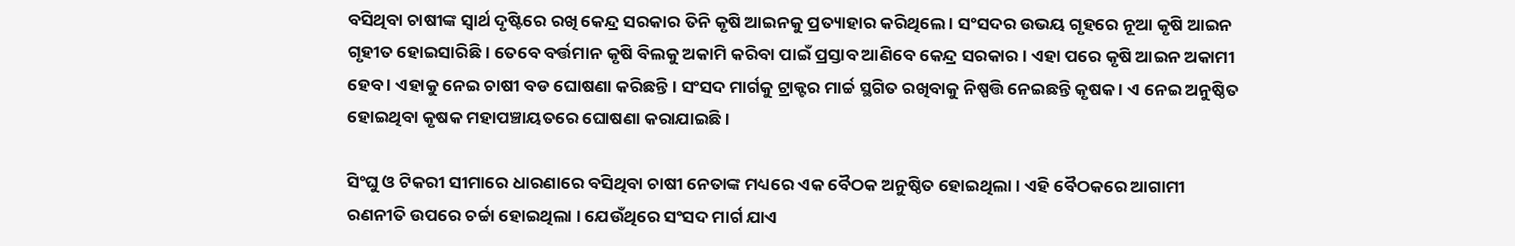ବସିଥିବା ଚାଷୀଙ୍କ ସ୍ୱାର୍ଥ ଦୃଷ୍ଟିରେ ରଖି କେନ୍ଦ୍ର ସରକାର ତିନି କୃଷି ଆଇନକୁ ପ୍ରତ୍ୟାହାର କରିଥିଲେ । ସଂସଦର ଉଭୟ ଗୃହରେ ନୂଆ କୃଷି ଆଇନ ଗୃହୀତ ହୋଇସାରିଛି । ତେବେ ବର୍ତ୍ତମାନ କୃଷି ବିଲକୁ ଅକାମି କରିବା ପାଇଁ ପ୍ରସ୍ତାବ ଆଣିବେ କେନ୍ଦ୍ର ସରକାର । ଏହା ପରେ କୃଷି ଆଇନ ଅକାମୀ ହେବ । ଏହାକୁ ନେଇ ଚାଷୀ ବଡ ଘୋଷଣା କରିଛନ୍ତି । ସଂସଦ ମାର୍ଗକୁ ଟ୍ରାକ୍ଟର ମାର୍ଚ୍ଚ ସ୍ଥଗିତ ରଖିବାକୁ ନିଷ୍ପତ୍ତି ନେଇଛନ୍ତି କୃଷକ । ଏ ନେଇ ଅନୁଷ୍ଠିତ ହୋଇଥିବା କୃଷକ ମହାପଞ୍ଚାୟତରେ ଘୋଷଣା କରାଯାଇଛି ।

ସିଂଘୁ ଓ ଟିକରୀ ସୀମାରେ ଧାରଣାରେ ବସିଥିବା ଚାଷୀ ନେତାଙ୍କ ମଧ୍ୟରେ ଏକ ବୈଠକ ଅନୁଷ୍ଠିତ ହୋଇଥିଲା । ଏହି ବୈଠକରେ ଆଗାମୀ ରଣନୀତି ଉପରେ ଚର୍ଚ୍ଚା ହୋଇଥିଲା । ଯେଉଁଥିରେ ସଂସଦ ମାର୍ଗ ଯାଏ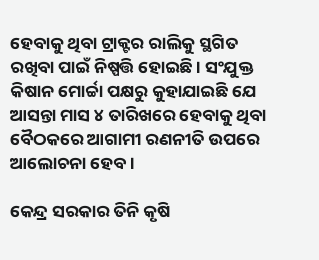ହେବାକୁ ଥିବା ଟ୍ରାକ୍ଟର ରାଲିକୁ ସ୍ଥଗିତ ରଖିବା ପାଇଁ ନିଷ୍ପତ୍ତି ହୋଇଛି । ସଂଯୁକ୍ତ କିଷାନ ମୋର୍ଚ୍ଚା ପକ୍ଷରୁ କୁହାଯାଇଛି ଯେ ଆସନ୍ତା ମାସ ୪ ତାରିଖରେ ହେବାକୁ ଥିବା ବୈଠକରେ ଆଗାମୀ ରଣନୀତି ଉପରେ ଆଲୋଚନା ହେବ ।

କେନ୍ଦ୍ର ସରକାର ତିନି କୃଷି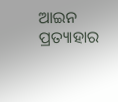ଆଇନ ପ୍ରତ୍ୟାହାର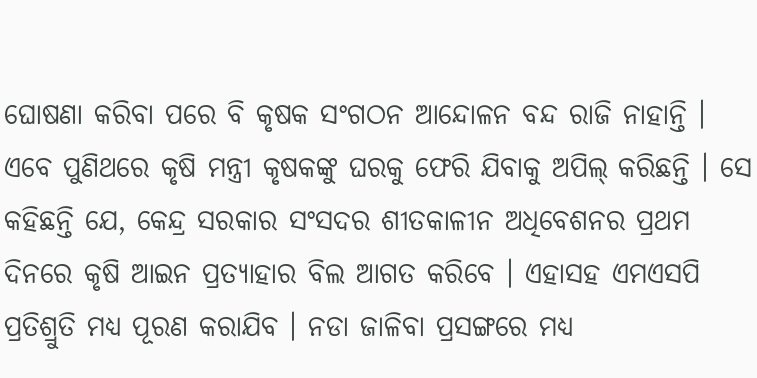ଘୋଷଣା କରିବା ପରେ ବି କୃଷକ ସଂଗଠନ ଆନ୍ଦୋଳନ ବନ୍ଦ ରାଜି ନାହାନ୍ତି । ଏବେ ପୁଣିଥରେ କୃଷି ମନ୍ତ୍ରୀ କୃଷକଙ୍କୁ ଘରକୁ ଫେରି ଯିବାକୁ ଅପିଲ୍‌ କରିଛନ୍ତି । ସେ କହିଛନ୍ତି ଯେ, କେନ୍ଦ୍ର ସରକାର ସଂସଦର ଶୀତକାଳୀନ ଅଧିବେଶନର ପ୍ରଥମ ଦିନରେ କୃଷି ଆଇନ ପ୍ରତ୍ୟାହାର ବିଲ ଆଗତ କରିବେ । ଏହାସହ ଏମଏସପି ପ୍ରତିଶ୍ରୁତି ମଧ୍ୟ ପୂରଣ କରାଯିବ । ନଡା ଜାଳିବା ପ୍ରସଙ୍ଗରେ ମଧ୍ୟ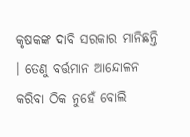କୃଷକଙ୍କ ଦାବି ସରକାର ମାନିଛନ୍ତି । ତେଣୁ ବର୍ତ୍ତମାନ ଆନ୍ଦୋଳନ କରିବା ଠିକ ନୁହେଁ ବୋଲି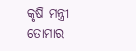କୃଷି ମନ୍ତ୍ରୀ ତୋମାର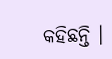କହିଛନ୍ତି ।